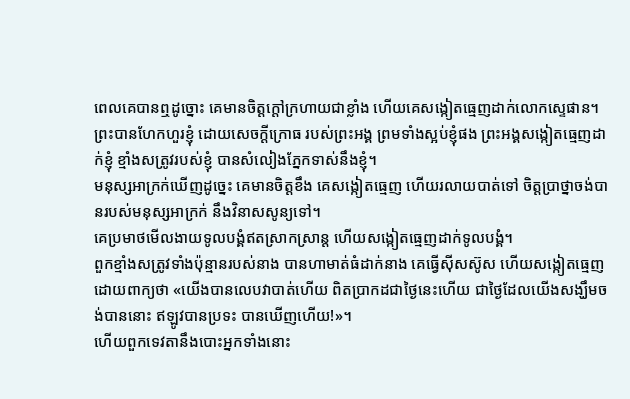ពេលគេបានឮដូច្នោះ គេមានចិត្តក្តៅក្រហាយជាខ្លាំង ហើយគេសង្កៀតធ្មេញដាក់លោកស្ទេផាន។
ព្រះបានហែកហួរខ្ញុំ ដោយសេចក្ដីក្រោធ របស់ព្រះអង្គ ព្រមទាំងស្អប់ខ្ញុំផង ព្រះអង្គសង្កៀតធ្មេញដាក់ខ្ញុំ ខ្មាំងសត្រូវរបស់ខ្ញុំ បានសំលៀងភ្នែកទាស់នឹងខ្ញុំ។
មនុស្សអាក្រក់ឃើញដូច្នេះ គេមានចិត្តខឹង គេសង្កៀតធ្មេញ ហើយរលាយបាត់ទៅ ចិត្តប្រាថ្នាចង់បានរបស់មនុស្សអាក្រក់ នឹងវិនាសសូន្យទៅ។
គេប្រមាថមើលងាយទូលបង្គំឥតស្រាកស្រាន្ត ហើយសង្កៀតធ្មេញដាក់ទូលបង្គំ។
ពួកខ្មាំងសត្រូវទាំងប៉ុន្មានរបស់នាង បានហាមាត់ធំដាក់នាង គេធ្វើស៊ីសស៊ូស ហើយសង្កៀតធ្មេញ ដោយពាក្យថា «យើងបានលេបវាបាត់ហើយ ពិតប្រាកដជាថ្ងៃនេះហើយ ជាថ្ងៃដែលយើងសង្ឃឹមចង់បាននោះ ឥឡូវបានប្រទះ បានឃើញហើយ!»។
ហើយពួកទេវតានឹងបោះអ្នកទាំងនោះ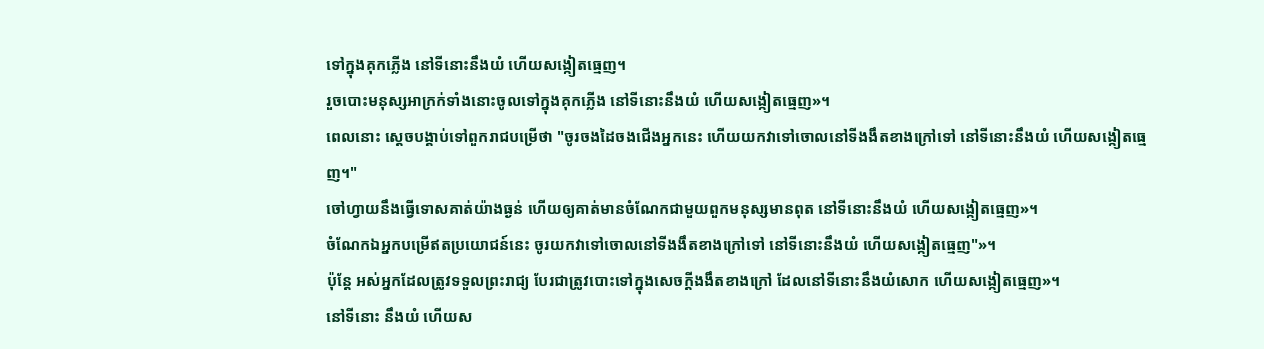ទៅក្នុងគុកភ្លើង នៅទីនោះនឹងយំ ហើយសង្កៀតធ្មេញ។
រួចបោះមនុស្សអាក្រក់ទាំងនោះចូលទៅក្នុងគុកភ្លើង នៅទីនោះនឹងយំ ហើយសង្កៀតធ្មេញ»។
ពេលនោះ ស្ដេចបង្គាប់ទៅពួករាជបម្រើថា "ចូរចងដៃចងជើងអ្នកនេះ ហើយយកវាទៅចោលនៅទីងងឹតខាងក្រៅទៅ នៅទីនោះនឹងយំ ហើយសង្កៀតធ្មេញ។"
ចៅហ្វាយនឹងធ្វើទោសគាត់យ៉ាងធ្ងន់ ហើយឲ្យគាត់មានចំណែកជាមួយពួកមនុស្សមានពុត នៅទីនោះនឹងយំ ហើយសង្កៀតធ្មេញ»។
ចំណែកឯអ្នកបម្រើឥតប្រយោជន៍នេះ ចូរយកវាទៅចោលនៅទីងងឹតខាងក្រៅទៅ នៅទីនោះនឹងយំ ហើយសង្កៀតធ្មេញ"»។
ប៉ុន្តែ អស់អ្នកដែលត្រូវទទួលព្រះរាជ្យ បែរជាត្រូវបោះទៅក្នុងសេចក្តីងងឹតខាងក្រៅ ដែលនៅទីនោះនឹងយំសោក ហើយសង្កៀតធ្មេញ»។
នៅទីនោះ នឹងយំ ហើយស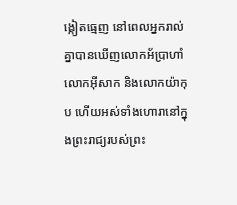ង្កៀតធ្មេញ នៅពេលអ្នករាល់គ្នាបានឃើញលោកអ័ប្រាហាំ លោកអ៊ីសាក និងលោកយ៉ាកុប ហើយអស់ទាំងហោរានៅក្នុងព្រះរាជ្យរបស់ព្រះ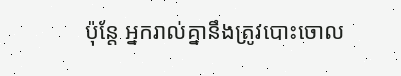ប៉ុន្តែ អ្នករាល់គ្នានឹងត្រូវបោះចោល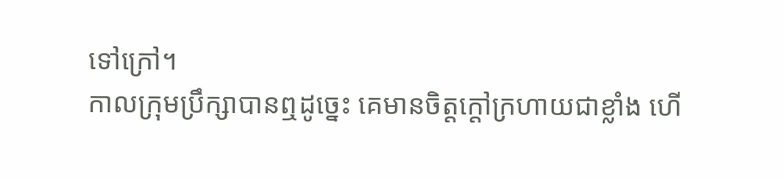ទៅក្រៅ។
កាលក្រុមប្រឹក្សាបានឮដូច្នេះ គេមានចិត្តក្តៅក្រហាយជាខ្លាំង ហើ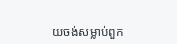យចង់សម្លាប់ពួក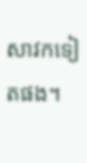សាវកទៀតផង។